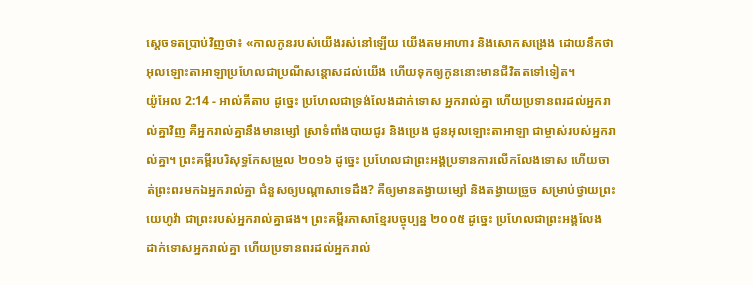ស្តេចទតប្រាប់វិញថា៖ «កាលកូនរបស់យើងរស់នៅឡើយ យើងតមអាហារ និងសោកសង្រេង ដោយនឹកថា អុលឡោះតាអាឡាប្រហែលជាប្រណីសន្តោសដល់យើង ហើយទុកឲ្យកូននោះមានជីវិតតទៅទៀត។
យ៉ូអែល 2:14 - អាល់គីតាប ដូច្នេះ ប្រហែលជាទ្រង់លែងដាក់ទោស អ្នករាល់គ្នា ហើយប្រទានពរដល់អ្នករាល់គ្នាវិញ គឺអ្នករាល់គ្នានឹងមានម្សៅ ស្រាទំពាំងបាយជូរ និងប្រេង ជូនអុលឡោះតាអាឡា ជាម្ចាស់របស់អ្នករាល់គ្នា។ ព្រះគម្ពីរបរិសុទ្ធកែសម្រួល ២០១៦ ដូច្នេះ ប្រហែលជាព្រះអង្គប្រទានការលើកលែងទោស ហើយចាត់ព្រះពរមកឯអ្នករាល់គ្នា ជំនួសឲ្យបណ្ដាសាទេដឹង? គឺឲ្យមានតង្វាយម្សៅ និងតង្វាយច្រួច សម្រាប់ថ្វាយព្រះយេហូវ៉ា ជាព្រះរបស់អ្នករាល់គ្នាផង។ ព្រះគម្ពីរភាសាខ្មែរបច្ចុប្បន្ន ២០០៥ ដូច្នេះ ប្រហែលជាព្រះអង្គលែង ដាក់ទោសអ្នករាល់គ្នា ហើយប្រទានពរដល់អ្នករាល់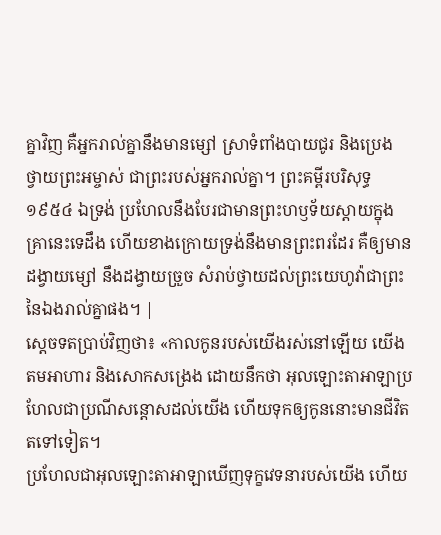គ្នាវិញ គឺអ្នករាល់គ្នានឹងមានម្សៅ ស្រាទំពាំងបាយជូរ និងប្រេង ថ្វាយព្រះអម្ចាស់ ជាព្រះរបស់អ្នករាល់គ្នា។ ព្រះគម្ពីរបរិសុទ្ធ ១៩៥៤ ឯទ្រង់ ប្រហែលនឹងបែរជាមានព្រះហឫទ័យស្តាយក្នុងគ្រានេះទេដឹង ហើយខាងក្រោយទ្រង់នឹងមានព្រះពរដែរ គឺឲ្យមានដង្វាយម្សៅ នឹងដង្វាយច្រួច សំរាប់ថ្វាយដល់ព្រះយេហូវ៉ាជាព្រះនៃឯងរាល់គ្នាផង។ |
ស្តេចទតប្រាប់វិញថា៖ «កាលកូនរបស់យើងរស់នៅឡើយ យើងតមអាហារ និងសោកសង្រេង ដោយនឹកថា អុលឡោះតាអាឡាប្រហែលជាប្រណីសន្តោសដល់យើង ហើយទុកឲ្យកូននោះមានជីវិតតទៅទៀត។
ប្រហែលជាអុលឡោះតាអាឡាឃើញទុក្ខវេទនារបស់យើង ហើយ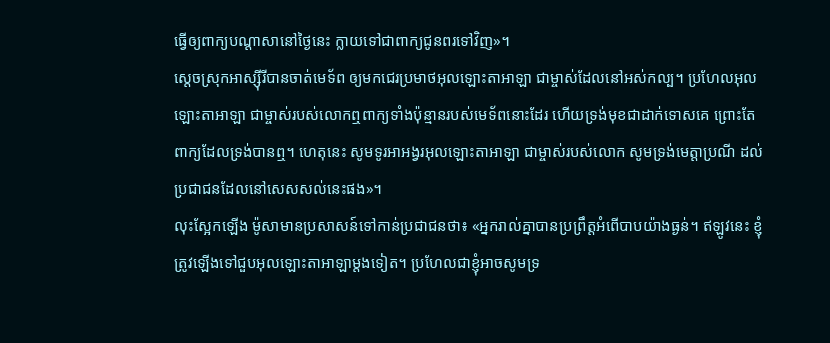ធ្វើឲ្យពាក្យបណ្តាសានៅថ្ងៃនេះ ក្លាយទៅជាពាក្យជូនពរទៅវិញ»។
ស្តេចស្រុកអាស្ស៊ីរីបានចាត់មេទ័ព ឲ្យមកជេរប្រមាថអុលឡោះតាអាឡា ជាម្ចាស់ដែលនៅអស់កល្ប។ ប្រហែលអុលឡោះតាអាឡា ជាម្ចាស់របស់លោកឮពាក្យទាំងប៉ុន្មានរបស់មេទ័ពនោះដែរ ហើយទ្រង់មុខជាដាក់ទោសគេ ព្រោះតែពាក្យដែលទ្រង់បានឮ។ ហេតុនេះ សូមទូរអាអង្វរអុលឡោះតាអាឡា ជាម្ចាស់របស់លោក សូមទ្រង់មេត្តាប្រណី ដល់ប្រជាជនដែលនៅសេសសល់នេះផង»។
លុះស្អែកឡើង ម៉ូសាមានប្រសាសន៍ទៅកាន់ប្រជាជនថា៖ «អ្នករាល់គ្នាបានប្រព្រឹត្តអំពើបាបយ៉ាងធ្ងន់។ ឥឡូវនេះ ខ្ញុំត្រូវឡើងទៅជួបអុលឡោះតាអាឡាម្តងទៀត។ ប្រហែលជាខ្ញុំអាចសូមទ្រ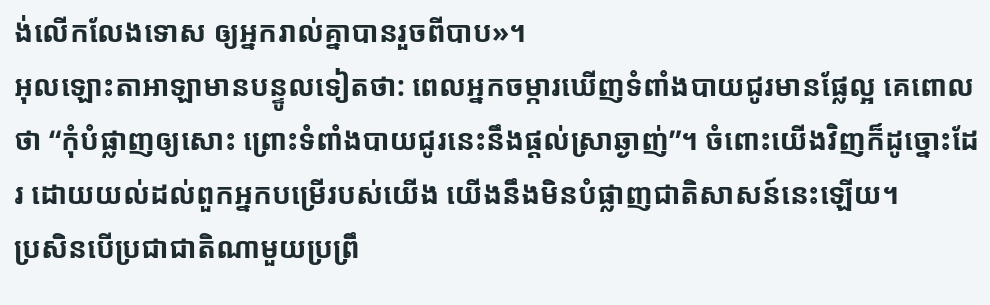ង់លើកលែងទោស ឲ្យអ្នករាល់គ្នាបានរួចពីបាប»។
អុលឡោះតាអាឡាមានបន្ទូលទៀតថា: ពេលអ្នកចម្ការឃើញទំពាំងបាយជូរមានផ្លែល្អ គេពោលថា “កុំបំផ្លាញឲ្យសោះ ព្រោះទំពាំងបាយជូរនេះនឹងផ្តល់ស្រាឆ្ងាញ់”។ ចំពោះយើងវិញក៏ដូច្នោះដែរ ដោយយល់ដល់ពួកអ្នកបម្រើរបស់យើង យើងនឹងមិនបំផ្លាញជាតិសាសន៍នេះឡើយ។
ប្រសិនបើប្រជាជាតិណាមួយប្រព្រឹ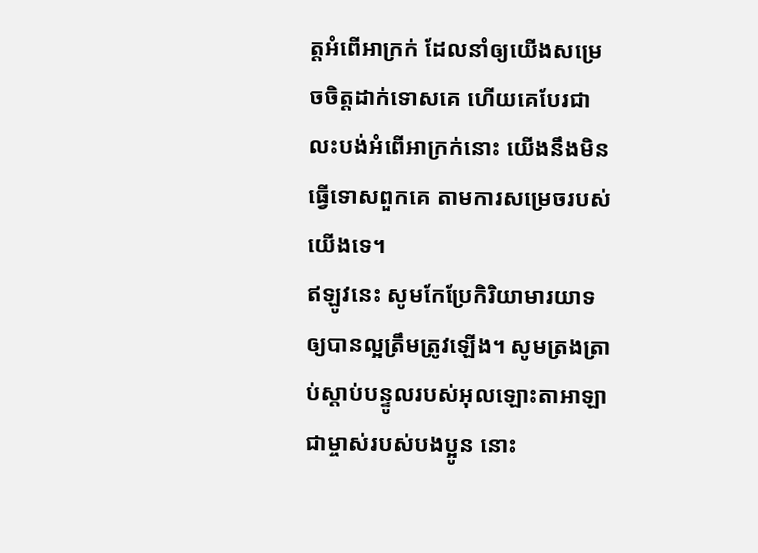ត្តអំពើអាក្រក់ ដែលនាំឲ្យយើងសម្រេចចិត្តដាក់ទោសគេ ហើយគេបែរជាលះបង់អំពើអាក្រក់នោះ យើងនឹងមិនធ្វើទោសពួកគេ តាមការសម្រេចរបស់យើងទេ។
ឥឡូវនេះ សូមកែប្រែកិរិយាមារយាទឲ្យបានល្អត្រឹមត្រូវឡើង។ សូមត្រងត្រាប់ស្ដាប់បន្ទូលរបស់អុលឡោះតាអាឡាជាម្ចាស់របស់បងប្អូន នោះ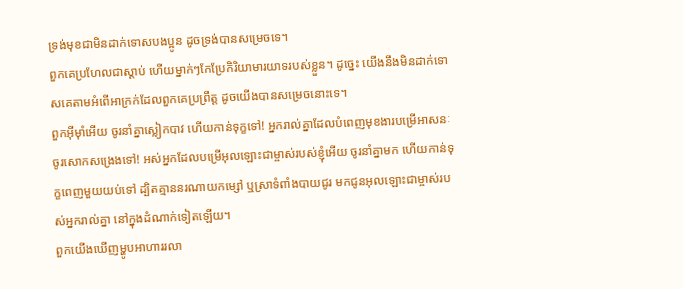ទ្រង់មុខជាមិនដាក់ទោសបងប្អូន ដូចទ្រង់បានសម្រេចទេ។
ពួកគេប្រហែលជាស្ដាប់ ហើយម្នាក់ៗកែប្រែកិរិយាមារយាទរបស់ខ្លួន។ ដូច្នេះ យើងនឹងមិនដាក់ទោសគេតាមអំពើអាក្រក់ដែលពួកគេប្រព្រឹត្ត ដូចយើងបានសម្រេចនោះទេ។
ពួកអ៊ីមុាំអើយ ចូរនាំគ្នាស្លៀកបាវ ហើយកាន់ទុក្ខទៅ! អ្នករាល់គ្នាដែលបំពេញមុខងារបម្រើអាសនៈ ចូរសោកសង្រេងទៅ! អស់អ្នកដែលបម្រើអុលឡោះជាម្ចាស់របស់ខ្ញុំអើយ ចូរនាំគ្នាមក ហើយកាន់ទុក្ខពេញមួយយប់ទៅ ដ្បិតគ្មាននរណាយកម្សៅ ឬស្រាទំពាំងបាយជូរ មកជូនអុលឡោះជាម្ចាស់របស់អ្នករាល់គ្នា នៅក្នុងដំណាក់ទៀតឡើយ។
ពួកយើងឃើញម្ហូបអាហាររលា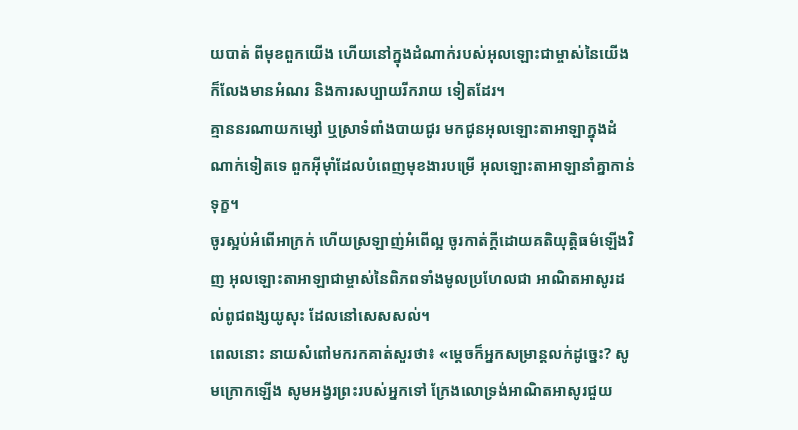យបាត់ ពីមុខពួកយើង ហើយនៅក្នុងដំណាក់របស់អុលឡោះជាម្ចាស់នៃយើង ក៏លែងមានអំណរ និងការសប្បាយរីករាយ ទៀតដែរ។
គ្មាននរណាយកម្សៅ ឬស្រាទំពាំងបាយជូរ មកជូនអុលឡោះតាអាឡាក្នុងដំណាក់ទៀតទេ ពួកអ៊ីមុាំដែលបំពេញមុខងារបម្រើ អុលឡោះតាអាឡានាំគ្នាកាន់ទុក្ខ។
ចូរស្អប់អំពើអាក្រក់ ហើយស្រឡាញ់អំពើល្អ ចូរកាត់ក្ដីដោយគតិយុត្តិធម៌ឡើងវិញ អុលឡោះតាអាឡាជាម្ចាស់នៃពិភពទាំងមូលប្រហែលជា អាណិតអាសូរដល់ពូជពង្សយូសុះ ដែលនៅសេសសល់។
ពេលនោះ នាយសំពៅមករកគាត់សួរថា៖ «ម្ដេចក៏អ្នកសម្រាន្ដលក់ដូច្នេះ? សូមក្រោកឡើង សូមអង្វរព្រះរបស់អ្នកទៅ ក្រែងលោទ្រង់អាណិតអាសូរជួយ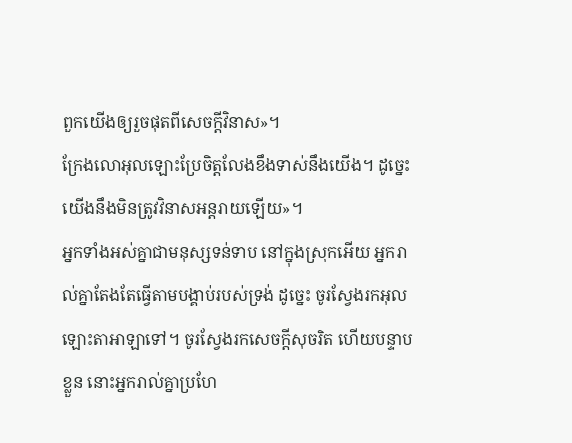ពួកយើងឲ្យរួចផុតពីសេចក្ដីវិនាស»។
ក្រែងលោអុលឡោះប្រែចិត្តលែងខឹងទាស់នឹងយើង។ ដូច្នេះ យើងនឹងមិនត្រូវវិនាសអន្តរាយឡើយ»។
អ្នកទាំងអស់គ្នាជាមនុស្សទន់ទាប នៅក្នុងស្រុកអើយ អ្នករាល់គ្នាតែងតែធ្វើតាមបង្គាប់របស់ទ្រង់ ដូច្នេះ ចូរស្វែងរកអុលឡោះតាអាឡាទៅ។ ចូរស្វែងរកសេចក្ដីសុចរិត ហើយបន្ទាបខ្លួន នោះអ្នករាល់គ្នាប្រហែ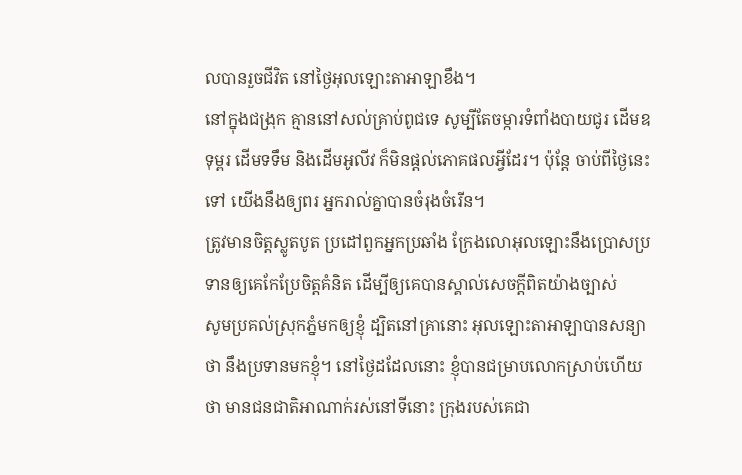លបានរួចជីវិត នៅថ្ងៃអុលឡោះតាអាឡាខឹង។
នៅក្នុងជង្រុក គ្មាននៅសល់គ្រាប់ពូជទេ សូម្បីតែចម្ការទំពាំងបាយជូរ ដើមឧទុម្ពរ ដើមទទឹម និងដើមអូលីវ ក៏មិនផ្តល់ភោគផលអ្វីដែរ។ ប៉ុន្តែ ចាប់ពីថ្ងៃនេះទៅ យើងនឹងឲ្យពរ អ្នករាល់គ្នាបានចំរុងចំរើន។
ត្រូវមានចិត្ដស្លូតបូត ប្រដៅពួកអ្នកប្រឆាំង ក្រែងលោអុលឡោះនឹងប្រោសប្រទានឲ្យគេកែប្រែចិត្ដគំនិត ដើម្បីឲ្យគេបានស្គាល់សេចក្ដីពិតយ៉ាងច្បាស់
សូមប្រគល់ស្រុកភ្នំមកឲ្យខ្ញុំ ដ្បិតនៅគ្រានោះ អុលឡោះតាអាឡាបានសន្យាថា នឹងប្រទានមកខ្ញុំ។ នៅថ្ងៃដដែលនោះ ខ្ញុំបានជម្រាបលោកស្រាប់ហើយថា មានជនជាតិអាណាក់រស់នៅទីនោះ ក្រុងរបស់គេជា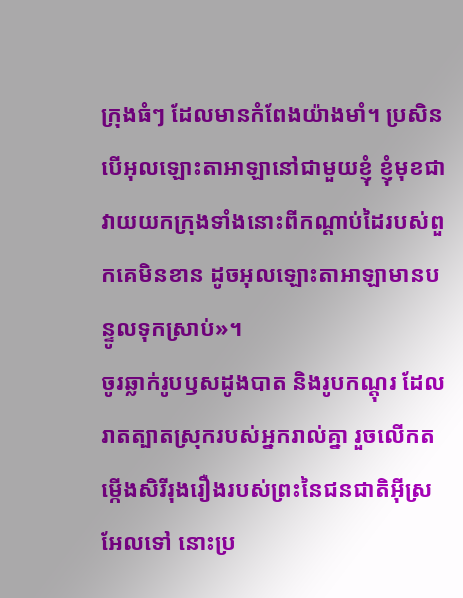ក្រុងធំៗ ដែលមានកំពែងយ៉ាងមាំ។ ប្រសិនបើអុលឡោះតាអាឡានៅជាមួយខ្ញុំ ខ្ញុំមុខជាវាយយកក្រុងទាំងនោះពីកណ្តាប់ដៃរបស់ពួកគេមិនខាន ដូចអុលឡោះតាអាឡាមានបន្ទូលទុកស្រាប់»។
ចូរឆ្លាក់រូបឫសដូងបាត និងរូបកណ្តុរ ដែលរាតត្បាតស្រុករបស់អ្នករាល់គ្នា រួចលើកតម្កើងសិរីរុងរឿងរបស់ព្រះនៃជនជាតិអ៊ីស្រអែលទៅ នោះប្រ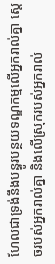ហែលជាទ្រង់នឹងបន្ធូរបន្ថយទណ្ឌកម្មលើអ្នករាល់គ្នា ស្តេចរបស់អ្នករាល់គ្នា និងលើស្រុករបស់អ្នករាល់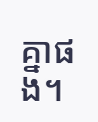គ្នាផង។